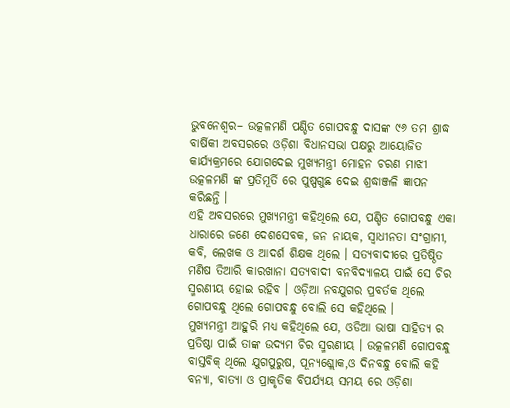ଭୁବନେଶ୍ୱର– ଉତ୍କଳମଣି ପଣ୍ଡିତ ଗୋପବନ୍ଧୁ ଦାସଙ୍କ ୯୬ ତମ ଶ୍ରାଦ୍ଧ ବାର୍ଷିକୀ ଅବସରରେ ଓଡ଼ିଶା ବିଧାନସଭା ପକ୍ଷରୁ ଆୟୋଜିତ କାର୍ଯ୍ୟକ୍ରମରେ ଯୋଗଦେଇ ମୁଖ୍ୟମନ୍ତ୍ରୀ ମୋହନ ଚରଣ ମାଝୀ ଉତ୍କଳମଣି ଙ୍କ ପ୍ରତିମୂର୍ତି ରେ ପୁଷ୍ପଗୁଛ ଦେଇ ଶ୍ରଦ୍ଧାଞ୍ଜଳି ଜ୍ଞାପନ କରିଛନ୍ତି ।
ଏହି ଅବସରରେ ମୁଖ୍ୟମନ୍ତ୍ରୀ କହିଥିଲେ ଯେ, ପଣ୍ଡିତ ଗୋପବନ୍ଧୁ ଏକା ଧାରାରେ ଜଣେ ଦେଶସେବକ, ଜନ ନାୟକ, ସ୍ୱାଧୀନତା ସଂଗ୍ରାମୀ, କବି, ଲେଖକ ଓ ଆଦର୍ଶ ଶିକ୍ଷକ ଥିଲେ । ସତ୍ୟବାଦୀରେ ପ୍ରତିଷ୍ଠିତ ମଣିଷ ତିଆରି କାରଖାନା ସତ୍ୟବାଦୀ ବନବିଦ୍ୟାଳୟ ପାଇଁ ସେ ଚିର ସ୍ମରଣୀୟ ହୋଇ ରହିବ । ଓଡ଼ିଆ ନବଯୁଗର ପ୍ରବର୍ତକ ଥିଲେ ଗୋପବନ୍ଧୁ ଥିଲେ ଗୋପବନ୍ଧୁ ବୋଲି ସେ କହିଥିଲେ ।
ମୁଖ୍ୟମନ୍ତ୍ରୀ ଆହୁରି ମଧ୍ୟ କହିଥିଲେ ଯେ, ଓଡିଆ ଭାଷା ସାହିତ୍ୟ ର ପ୍ରତିଷ୍ଠା ପାଇଁ ତାଙ୍କ ଉଦ୍ୟମ ଚିର ସ୍ମରଣୀୟ । ଉତ୍କଳମଣି ଗୋପବନ୍ଧୁ ବାସ୍ତବିକ୍ ଥିଲେ ଯୁଗପୁରୁଷ, ପୂନ୍ୟଶ୍ଲୋକ,ଓ ଦିନବନ୍ଧୁ ବୋଲି କହି ବନ୍ୟା, ବାତ୍ୟା ଓ ପ୍ରାକୃତିକ ବିପର୍ଯ୍ୟୟ ସମୟ ରେ ଓଡ଼ିଶା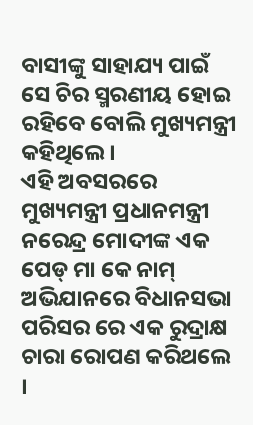ବାସୀଙ୍କୁ ସାହାଯ୍ୟ ପାଇଁ ସେ ଚିର ସ୍ମରଣୀୟ ହୋଇ ରହିବେ ବୋଲି ମୁଖ୍ୟମନ୍ତ୍ରୀ କହିଥିଲେ ।
ଏହି ଅବସରରେ ମୁଖ୍ୟମନ୍ତ୍ରୀ ପ୍ରଧାନମନ୍ତ୍ରୀ ନରେନ୍ଦ୍ର ମୋଦୀଙ୍କ ଏକ ପେଡ୍ ମା କେ ନାମ୍ ଅଭିଯାନରେ ବିଧାନସଭା ପରିସର ରେ ଏକ ରୁଦ୍ରାକ୍ଷ ଚାରା ରୋପଣ କରିଥଲେ ।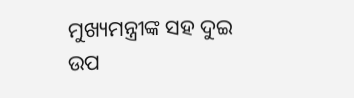ମୁଖ୍ୟମନ୍ତ୍ରୀଙ୍କ ସହ ଦୁଇ ଉପ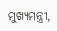ମୁଖ୍ୟମନ୍ତ୍ରୀ,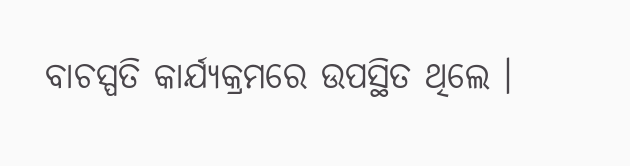ବାଚସ୍ପତି କାର୍ଯ୍ୟକ୍ରମରେ ଉପସ୍ଥିତ ଥିଲେ ।